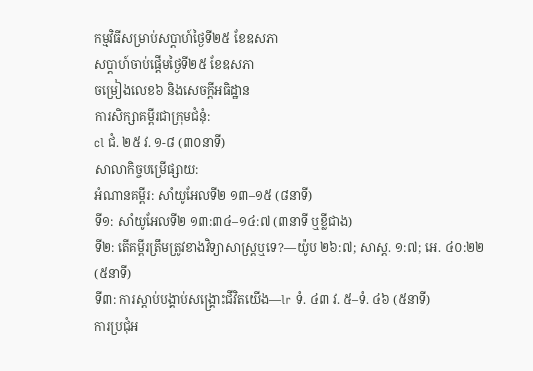កម្មវិធីសម្រាប់សប្ដាហ៍ថ្ងៃទី២៥ ខែឧសភា
សប្ដាហ៍ចាប់ផ្ដើមថ្ងៃទី២៥ ខែឧសភា
ចម្រៀងលេខ៦ និងសេចក្ដីអធិដ្ឋាន
ការសិក្សាគម្ពីរជាក្រុមជំនុំ:
cl ជំ. ២៥ វ. ១-៨ (៣០នាទី)
សាលាកិច្ចបម្រើផ្សាយ:
អំណានគម្ពីរ: សាំយូអែលទី២ ១៣–១៥ (៨នាទី)
ទី១: សាំយូអែលទី២ ១៣:៣៤–១៤:៧ (៣នាទី ឬខ្លីជាង)
ទី២: តើគម្ពីរត្រឹមត្រូវខាងវិទ្យាសាស្ត្រឬទេ?—យ៉ូប ២៦:៧; សាស្ដ. ១:៧; អេ. ៤០:២២ (៥នាទី)
ទី៣: ការស្ដាប់បង្គាប់សង្គ្រោះជីវិតយើង—lr ទំ. ៤៣ វ. ៥–ទំ. ៤៦ (៥នាទី)
ការប្រជុំអ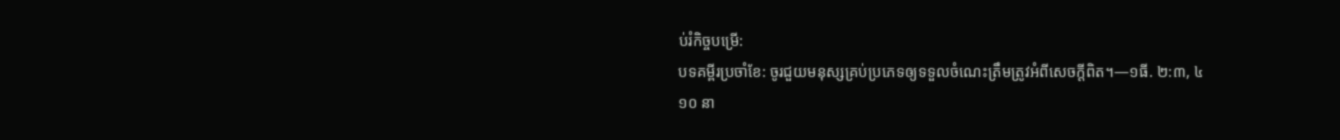ប់រំកិច្ចបម្រើ:
បទគម្ពីរប្រចាំខែ: ចូរជួយមនុស្សគ្រប់ប្រភេទឲ្យទទួលចំណេះត្រឹមត្រូវអំពីសេចក្ដីពិត។—១ធី. ២:៣, ៤
១០ នា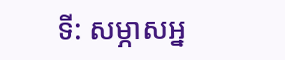ទី: សម្ភាសអ្ន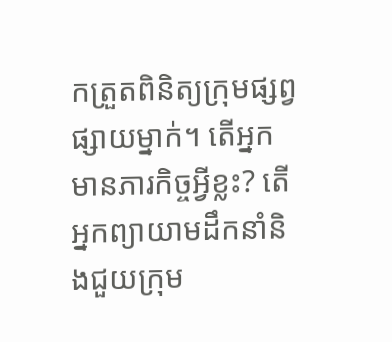កត្រួតពិនិត្យក្រុមផ្សព្វផ្សាយម្នាក់។ តើអ្នកមានភារកិច្ចអ្វីខ្លះ? តើអ្នកព្យាយាមដឹកនាំនិងជួយក្រុម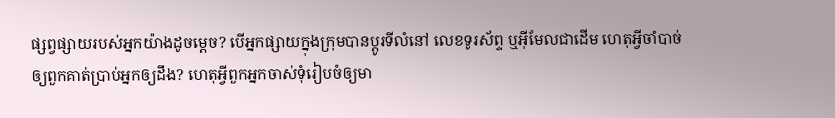ផ្សព្វផ្សាយរបស់អ្នកយ៉ាងដូចម្ដេច? បើអ្នកផ្សាយក្នុងក្រុមបានប្ដូរទីលំនៅ លេខទូរស័ព្ទ ឬអ៊ីមែលជាដើម ហេតុអ្វីចាំបាច់ឲ្យពួកគាត់ប្រាប់អ្នកឲ្យដឹង? ហេតុអ្វីពួកអ្នកចាស់ទុំរៀបចំឲ្យមា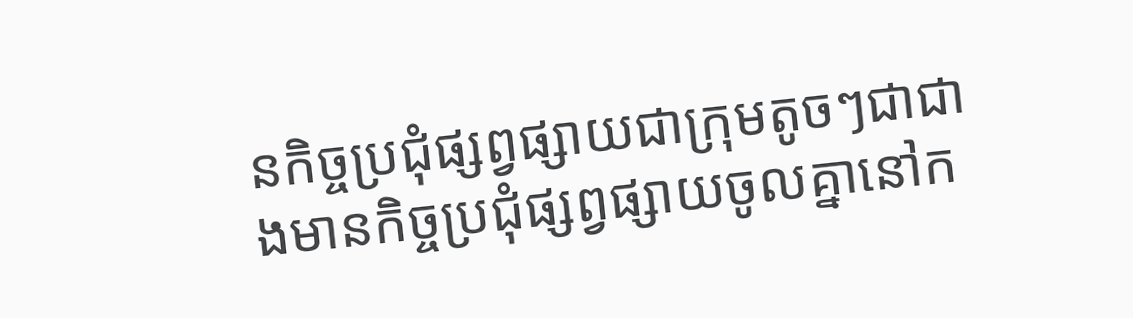នកិច្ចប្រជុំផ្សព្វផ្សាយជាក្រុមតូចៗជាជាងមានកិច្ចប្រជុំផ្សព្វផ្សាយចូលគ្នានៅក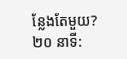ន្លែងតែមួយ?
២០ នាទី: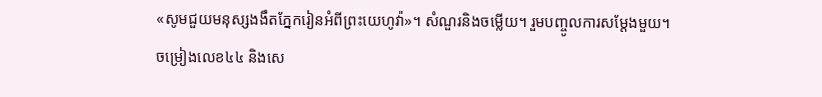«សូមជួយមនុស្សងងឹតភ្នែករៀនអំពីព្រះយេហូវ៉ា»។ សំណួរនិងចម្លើយ។ រួមបញ្ចូលការសម្ដែងមួយ។
ចម្រៀងលេខ៤៤ និងសេ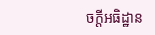ចក្ដីអធិដ្ឋាន